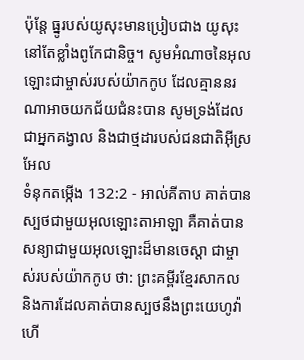ប៉ុន្តែ ធ្នូរបស់យូសុះមានប្រៀបជាង យូសុះនៅតែខ្លាំងពូកែជានិច្ច។ សូមអំណាចនៃអុលឡោះជាម្ចាស់របស់យ៉ាកកូប ដែលគ្មាននរណាអាចយកជ័យជំនះបាន សូមទ្រង់ដែលជាអ្នកគង្វាល និងជាថ្មដារបស់ជនជាតិអ៊ីស្រអែល
ទំនុកតម្កើង 132:2 - អាល់គីតាប គាត់បានស្បថជាមួយអុលឡោះតាអាឡា គឺគាត់បានសន្យាជាមួយអុលឡោះដ៏មានចេស្ដា ជាម្ចាស់របស់យ៉ាកកូប ថា: ព្រះគម្ពីរខ្មែរសាកល និងការដែលគាត់បានស្បថនឹងព្រះយេហូវ៉ា ហើ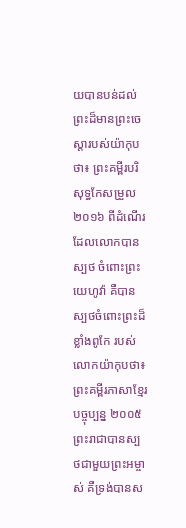យបានបន់ដល់ព្រះដ៏មានព្រះចេស្ដារបស់យ៉ាកុបថា៖ ព្រះគម្ពីរបរិសុទ្ធកែសម្រួល ២០១៦ ពីដំណើរដែលលោកបានស្បថ ចំពោះព្រះយេហូវ៉ា គឺបានស្បថចំពោះព្រះដ៏ខ្លាំងពូកែ របស់លោកយ៉ាកុបថា៖ ព្រះគម្ពីរភាសាខ្មែរបច្ចុប្បន្ន ២០០៥ ព្រះរាជាបានស្បថជាមួយព្រះអម្ចាស់ គឺទ្រង់បានស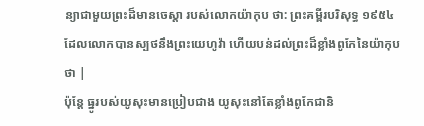ន្យាជាមួយព្រះដ៏មានចេស្ដា របស់លោកយ៉ាកុប ថា: ព្រះគម្ពីរបរិសុទ្ធ ១៩៥៤ ដែលលោកបានស្បថនឹងព្រះយេហូវ៉ា ហើយបន់ដល់ព្រះដ៏ខ្លាំងពូកែនៃយ៉ាកុបថា |
ប៉ុន្តែ ធ្នូរបស់យូសុះមានប្រៀបជាង យូសុះនៅតែខ្លាំងពូកែជានិ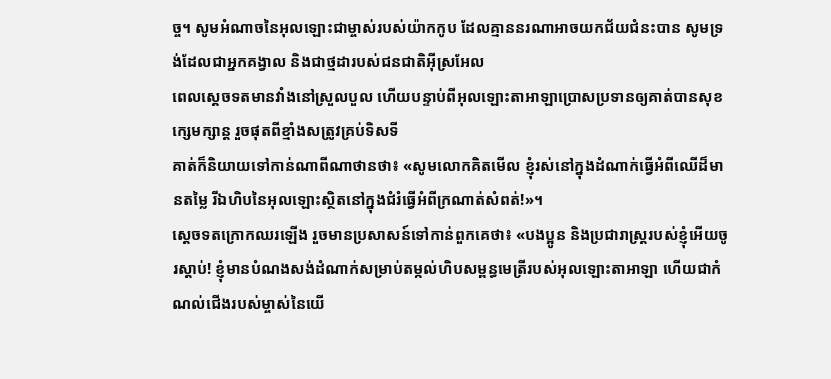ច្ច។ សូមអំណាចនៃអុលឡោះជាម្ចាស់របស់យ៉ាកកូប ដែលគ្មាននរណាអាចយកជ័យជំនះបាន សូមទ្រង់ដែលជាអ្នកគង្វាល និងជាថ្មដារបស់ជនជាតិអ៊ីស្រអែល
ពេលស្តេចទតមានវាំងនៅស្រួលបួល ហើយបន្ទាប់ពីអុលឡោះតាអាឡាប្រោសប្រទានឲ្យគាត់បានសុខក្សេមក្សាន្ត រួចផុតពីខ្មាំងសត្រូវគ្រប់ទិសទី
គាត់ក៏និយាយទៅកាន់ណាពីណាថានថា៖ «សូមលោកគិតមើល ខ្ញុំរស់នៅក្នុងដំណាក់ធ្វើអំពីឈើដ៏មានតម្លៃ រីឯហិបនៃអុលឡោះស្ថិតនៅក្នុងជំរំធ្វើអំពីក្រណាត់សំពត់!»។
ស្តេចទតក្រោកឈរឡើង រួចមានប្រសាសន៍ទៅកាន់ពួកគេថា៖ «បងប្អូន និងប្រជារាស្ត្ររបស់ខ្ញុំអើយចូរស្តាប់! ខ្ញុំមានបំណងសង់ដំណាក់សម្រាប់តម្កល់ហិបសម្ពន្ធមេត្រីរបស់អុលឡោះតាអាឡា ហើយជាកំណល់ជើងរបស់ម្ចាស់នៃយើ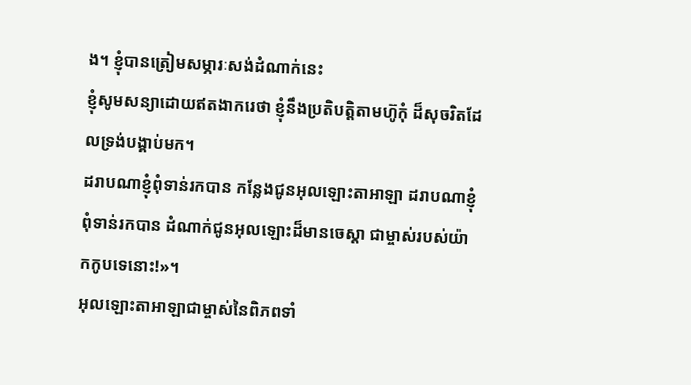ង។ ខ្ញុំបានត្រៀមសម្ភារៈសង់ដំណាក់នេះ
ខ្ញុំសូមសន្យាដោយឥតងាករេថា ខ្ញុំនឹងប្រតិបត្តិតាមហ៊ូកុំ ដ៏សុចរិតដែលទ្រង់បង្គាប់មក។
ដរាបណាខ្ញុំពុំទាន់រកបាន កន្លែងជូនអុលឡោះតាអាឡា ដរាបណាខ្ញុំពុំទាន់រកបាន ដំណាក់ជូនអុលឡោះដ៏មានចេស្ដា ជាម្ចាស់របស់យ៉ាកកូបទេនោះ!»។
អុលឡោះតាអាឡាជាម្ចាស់នៃពិភពទាំ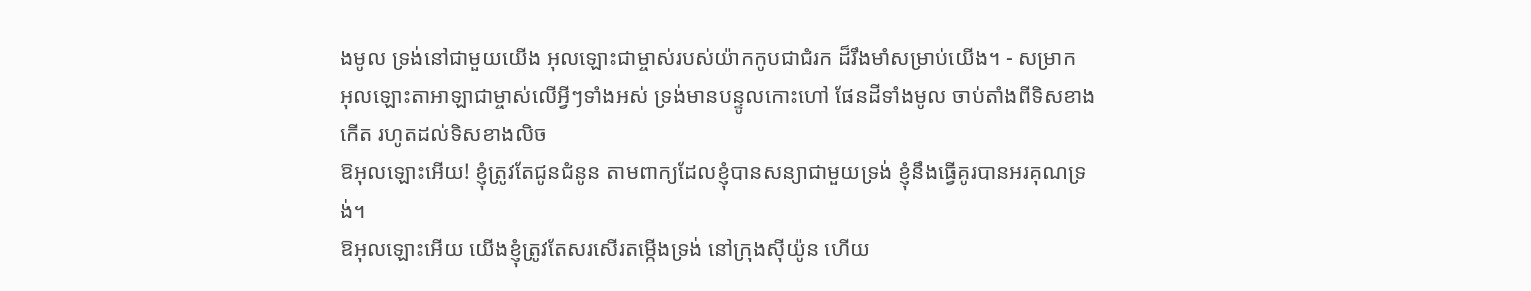ងមូល ទ្រង់នៅជាមួយយើង អុលឡោះជាម្ចាស់របស់យ៉ាកកូបជាជំរក ដ៏រឹងមាំសម្រាប់យើង។ - សម្រាក
អុលឡោះតាអាឡាជាម្ចាស់លើអ្វីៗទាំងអស់ ទ្រង់មានបន្ទូលកោះហៅ ផែនដីទាំងមូល ចាប់តាំងពីទិសខាងកើត រហូតដល់ទិសខាងលិច
ឱអុលឡោះអើយ! ខ្ញុំត្រូវតែជូនជំនូន តាមពាក្យដែលខ្ញុំបានសន្យាជាមួយទ្រង់ ខ្ញុំនឹងធ្វើគូរបានអរគុណទ្រង់។
ឱអុលឡោះអើយ យើងខ្ញុំត្រូវតែសរសើរតម្កើងទ្រង់ នៅក្រុងស៊ីយ៉ូន ហើយ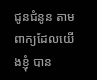ជូនជំនូន តាមពាក្យដែលយើងខ្ញុំ បាន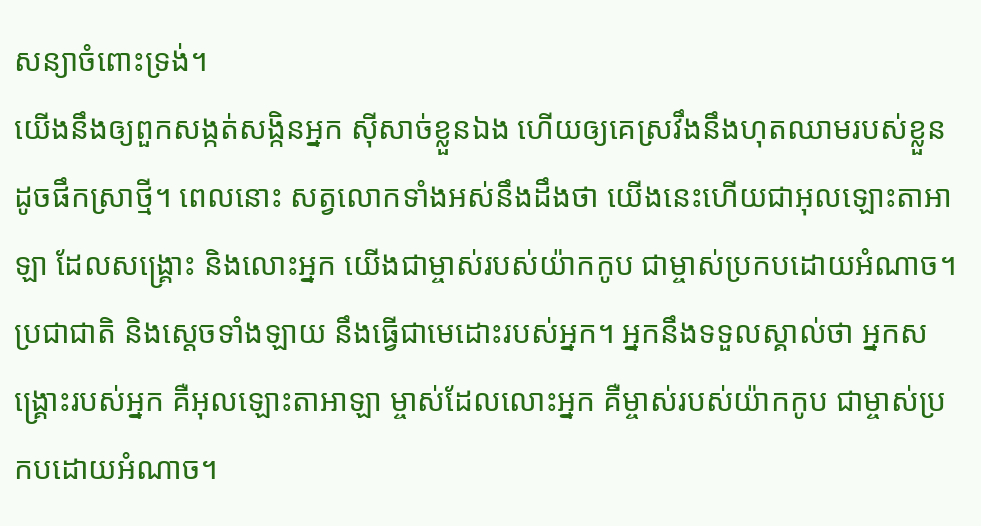សន្យាចំពោះទ្រង់។
យើងនឹងឲ្យពួកសង្កត់សង្កិនអ្នក ស៊ីសាច់ខ្លួនឯង ហើយឲ្យគេស្រវឹងនឹងហុតឈាមរបស់ខ្លួន ដូចផឹកស្រាថ្មី។ ពេលនោះ សត្វលោកទាំងអស់នឹងដឹងថា យើងនេះហើយជាអុលឡោះតាអាឡា ដែលសង្គ្រោះ និងលោះអ្នក យើងជាម្ចាស់របស់យ៉ាកកូប ជាម្ចាស់ប្រកបដោយអំណាច។
ប្រជាជាតិ និងស្ដេចទាំងឡាយ នឹងធ្វើជាមេដោះរបស់អ្នក។ អ្នកនឹងទទួលស្គាល់ថា អ្នកសង្គ្រោះរបស់អ្នក គឺអុលឡោះតាអាឡា ម្ចាស់ដែលលោះអ្នក គឺម្ចាស់របស់យ៉ាកកូប ជាម្ចាស់ប្រកបដោយអំណាច។